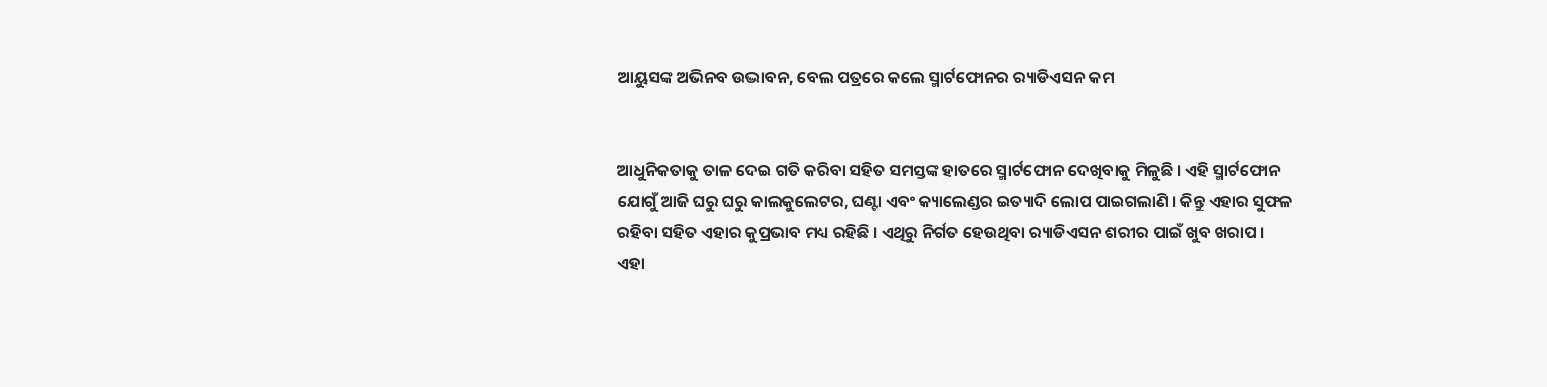ଆୟୁସଙ୍କ ଅଭିନବ ଉଦ୍ଭାବନ, ବେଲ ପତ୍ରରେ କଲେ ସ୍ମାର୍ଟଫୋନର ର‌୍ୟାଡିଏସନ କମ


ଆଧୁନିକତାକୁ ତାଳ ଦେଇ ଗତି କରିବା ସହିତ ସମସ୍ତଙ୍କ ହାତରେ ସ୍ମାର୍ଟଫୋନ ଦେଖିବାକୁ ମିଳୁଛି । ଏହି ସ୍ମାର୍ଟଫୋନ ଯୋଗୁଁ ଆଜି ଘରୁ ଘରୁ କାଲକୁଲେଟର, ଘଣ୍ଟା ଏବଂ କ୍ୟାଲେଣ୍ଡର ଇତ୍ୟାଦି ଲୋପ ପାଇଗଲାଣି । କିନ୍ତୁ ଏହାର ସୁଫଳ ରହିବା ସହିତ ଏହାର କୁପ୍ରଭାବ ମଧ୍ୟ ରହିଛି । ଏଥିରୁ ନିର୍ଗତ ହେଉଥିବା ର‌୍ୟାଡିଏସନ ଶରୀର ପାଇଁ ଖୁବ ଖରାପ । ଏହା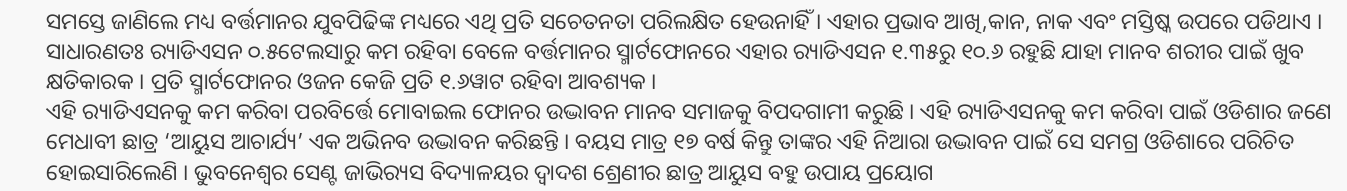ସମସ୍ତେ ଜାଣିଲେ ମଧ୍ୟ ବର୍ତ୍ତମାନର ଯୁବପିଢିଙ୍କ ମଧ୍ୟରେ ଏଥି ପ୍ରତି ସଚେତନତା ପରିଲକ୍ଷିତ ହେଉନାହିଁ । ଏହାର ପ୍ରଭାବ ଆଖି,କାନ, ନାକ ଏବଂ ମସ୍ତିଷ୍କ ଉପରେ ପଡିଥାଏ । ସାଧାରଣତଃ ର‌୍ୟାଡିଏସନ ୦.୫ଟେଲସାରୁ କମ ରହିବା ବେଳେ ବର୍ତ୍ତମାନର ସ୍ମାର୍ଟଫୋନରେ ଏହାର ର‌୍ୟାଡିଏସନ ୧.୩୫ରୁ ୧୦.୬ ରହୁଛି ଯାହା ମାନବ ଶରୀର ପାଇଁ ଖୁବ କ୍ଷତିକାରକ । ପ୍ରତି ସ୍ମାର୍ଟଫୋନର ଓଜନ କେଜି ପ୍ରତି ୧.୬ୱାଟ ରହିବା ଆବଶ୍ୟକ ।
ଏହି ର‌୍ୟାଡିଏସନକୁ କମ କରିବା ପରବିର୍ତ୍ତେ ମୋବାଇଲ ଫୋନର ଉଦ୍ଭାବନ ମାନବ ସମାଜକୁ ବିପଦଗାମୀ କରୁଛି । ଏହି ର‌୍ୟାଡିଏସନକୁ କମ କରିବା ପାଇଁ ଓଡିଶାର ଜଣେ ମେଧାବୀ ଛାତ୍ର ‘ଆୟୁସ ଆଚାର୍ଯ୍ୟ’ ଏକ ଅଭିନବ ଉଦ୍ଭାବନ କରିଛନ୍ତି । ବୟସ ମାତ୍ର ୧୭ ବର୍ଷ କିନ୍ତୁ ତାଙ୍କର ଏହି ନିଆରା ଉଦ୍ଭାବନ ପାଇଁ ସେ ସମଗ୍ର ଓଡିଶାରେ ପରିଚିତ ହୋଇସାରିଲେଣି । ଭୁବନେଶ୍ୱର ସେଣ୍ଟ ଜାଭିର‌୍ୟସ ବିଦ୍ୟାଳୟର ଦ୍ୱାଦଶ ଶ୍ରେଣୀର ଛାତ୍ର ଆୟୁସ ବହୁ ଉପାୟ ପ୍ରୟୋଗ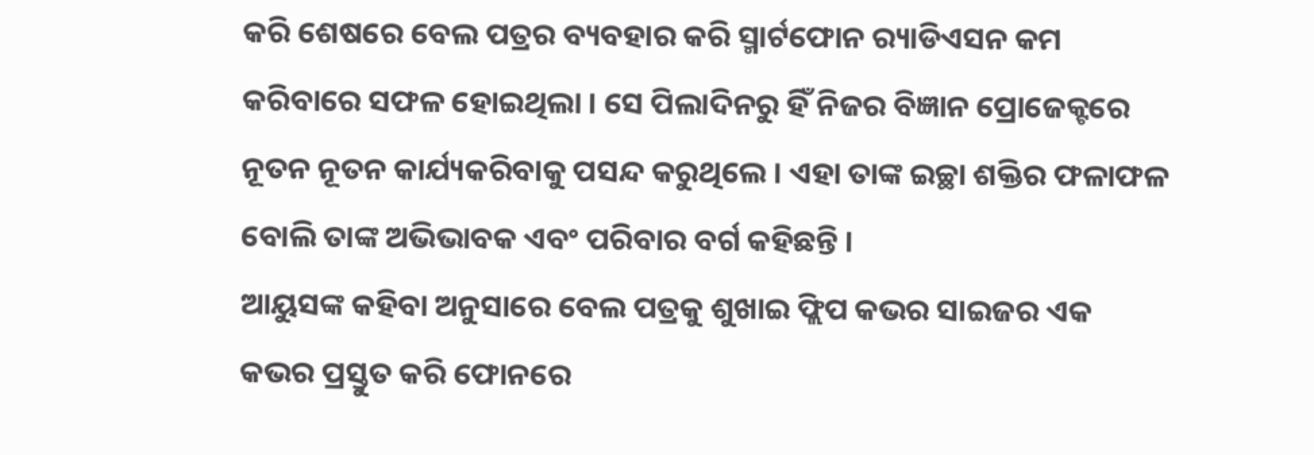କରି ଶେଷରେ ବେଲ ପତ୍ରର ବ୍ୟବହାର କରି ସ୍ମାର୍ଟଫୋନ ର‌୍ୟାଡିଏସନ କମ କରିବାରେ ସଫଳ ହୋଇଥିଲା । ସେ ପିଲାଦିନରୁ ହିଁ ନିଜର ବିଜ୍ଞାନ ପ୍ରୋଜେକ୍ଟରେ ନୂତନ ନୂତନ କାର୍ଯ୍ୟକରିବାକୁ ପସନ୍ଦ କରୁଥିଲେ । ଏହା ତାଙ୍କ ଇଚ୍ଛା ଶକ୍ତିର ଫଳାଫଳ ବୋଲି ତାଙ୍କ ଅଭିଭାବକ ଏବଂ ପରିବାର ବର୍ଗ କହିଛନ୍ତି ।
ଆୟୁସଙ୍କ କହିବା ଅନୁସାରେ ବେଲ ପତ୍ରକୁ ଶୁଖାଇ ଫ୍ଲିପ କଭର ସାଇଜର ଏକ କଭର ପ୍ରସ୍ତୁତ କରି ଫୋନରେ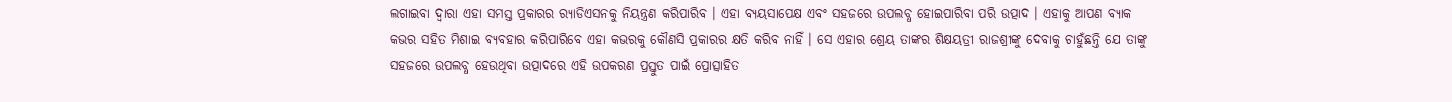ଲଗାଇବା ଦ୍ୱାରା ଏହା ସମସ୍ତ ପ୍ରକାରର ର‌୍ୟାଡିଏସନକୁ ନିୟନ୍ତ୍ରଣ କରିପାରିବ । ଏହା ବ୍ୟୟସାପେକ୍ଷ ଏବଂ ସହଜରେ ଉପଲବ୍ଧ ହୋଇପାରିବା ପରି ଉତ୍ପାଦ । ଏହାକୁ ଆପଣ ବ୍ୟାକ କଭର ସହିତ ମିଶାଇ ବ୍ୟବହାର କରିପାରିବେ ଏହା କଭରକୁ କୌଣସି ପ୍ରକାରର କ୍ଷତି କରିବ ନାହିଁ । ସେ ଏହାର ଶ୍ରେୟ ତାଙ୍କର ଶିକ୍ଷୟତ୍ରୀ ରାଜଶ୍ରୀଙ୍କୁ ଦେବାକୁ ଚାହୁଁଛନ୍ତି ଯେ ତାଙ୍କୁ ସହଜରେ ଉପଲବ୍ଧ ହେଉଥିବା ଉତ୍ପାଦରେ ଏହି ଉପକରଣ ପ୍ରସ୍ତୁତ ପାଇଁ ପ୍ରୋତ୍ସାହିତ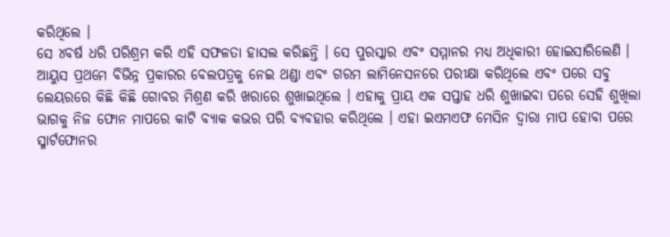କରିଥିଲେ ।
ସେ ୪ବର୍ଷ ଧରି ପରିଶ୍ରମ କରି ଏହି ସଫଳତା ହାସଲ କରିଛନ୍ତି । ସେ ପୁରସ୍କାର ଏବଂ ସମ୍ମାନର ମଧ୍ୟ ଅଧିକାରୀ ହୋଇସାରିଲେଣି । ଆୟୁସ ପ୍ରଥମେ ବିଭିନ୍ନ ପ୍ରକାରର ବେଲପତ୍ରକୁ ନେଇ ଥଣ୍ଡା ଏବଂ ଗରମ ଲାମିନେସନରେ ପରୀକ୍ଷା କରିଥିଲେ ଏବଂ ପରେ ସବୁ ଲେୟରରେ କିଛି କିଛି ଗୋବର ମିଶ୍ରଣ କରି ଖରାରେ ଶୁଖାଇଥିଲେ । ଏହାକୁ ପ୍ରାୟ ଏକ ସପ୍ତାହ ଧରି ଶୁଖାଇବା ପରେ ସେହି ଶୁଖିଲା ଭାଗକୁ ନିଜ ଫୋନ ମାପରେ କାଟି ବ୍ୟାକ କଭର ପରି ବ୍ୟବହାର କରିଥିଲେ । ଏହା ଇଏମଏଫ ମେସିନ ଦ୍ୱାରା ମାପ ହୋବା ପରେ ସ୍ମାର୍ଟଫୋନର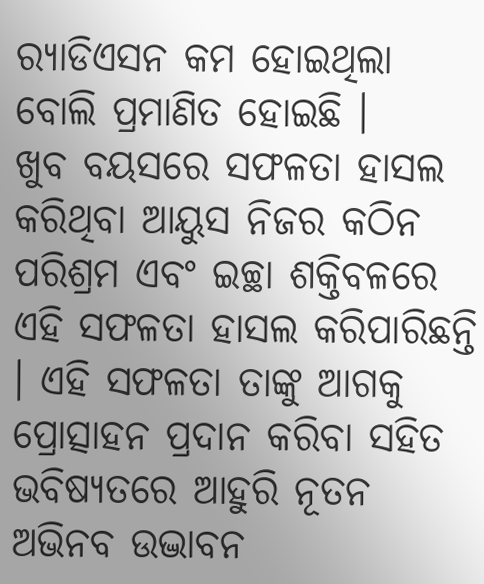ର‌୍ୟାଡିଏସନ କମ ହୋଇଥିଲା ବୋଲି ପ୍ରମାଣିତ ହୋଇଛି ।
ଖୁବ ବୟସରେ ସଫଳତା ହାସଲ କରିଥିବା ଆୟୁସ ନିଜର କଠିନ ପରିଶ୍ରମ ଏବଂ ଇଚ୍ଛା ଶକ୍ତିବଳରେ ଏହି ସଫଳତା ହାସଲ କରିପାରିଛନ୍ତି । ଏହି ସଫଳତା ତାଙ୍କୁ ଆଗକୁ ପ୍ରୋତ୍ସାହନ ପ୍ରଦାନ କରିବା ସହିତ ଭବିଷ୍ୟତରେ ଆହୁରି ନୂତନ ଅଭିନବ ଉଦ୍ଭାବନ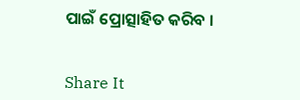ପାଇଁ ପ୍ରୋତ୍ସାହିତ କରିବ ।


Share It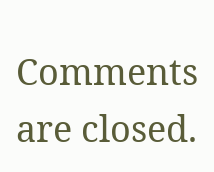Comments are closed.